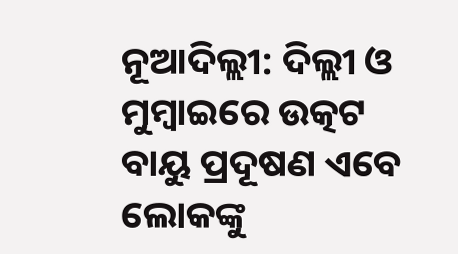ନୂଆଦିଲ୍ଲୀ: ଦିଲ୍ଲୀ ଓ ମୁମ୍ବାଇରେ ଉତ୍କଟ ବାୟୁ ପ୍ରଦୂଷଣ ଏବେ ଲୋକଙ୍କୁ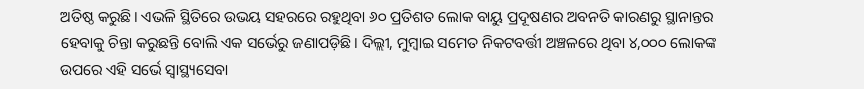ଅତିଷ୍ଠ କରୁଛି। ଏଭଳି ସ୍ଥିତିରେ ଉଭୟ ସହରରେ ରହୁଥିବା ୬୦ ପ୍ରତିଶତ ଲୋକ ବାୟୁ ପ୍ରଦୂଷଣର ଅବନତି କାରଣରୁ ସ୍ଥାନାନ୍ତର ହେବାକୁ ଚିନ୍ତା କରୁଛନ୍ତି ବୋଲି ଏକ ସର୍ଭେରୁ ଜଣାପଡ଼ିଛି। ଦିଲ୍ଲୀ, ମୁମ୍ବାଇ ସମେତ ନିକଟବର୍ତ୍ତୀ ଅଞ୍ଚଳରେ ଥିବା ୪,୦୦୦ ଲୋକଙ୍କ ଉପରେ ଏହି ସର୍ଭେ ସ୍ୱାସ୍ଥ୍ୟସେବା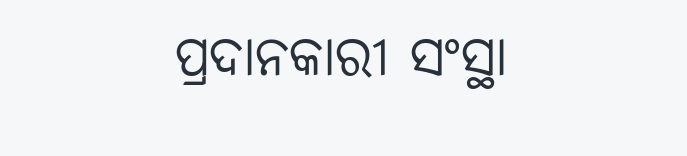ପ୍ରଦାନକାରୀ ସଂସ୍ଥା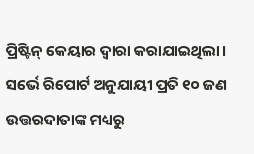ପ୍ରିଷ୍ଟିନ୍ କେୟାର ଦ୍ୱାରା କରାଯାଇଥିଲା। ସର୍ଭେ ରିପୋର୍ଟ ଅନୁଯାୟୀ ପ୍ରତି ୧୦ ଜଣ ଉତ୍ତରଦାତାଙ୍କ ମଧ୍ୟରୁ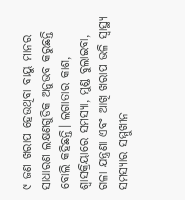୯ ଜଣ ଖରାପ ହେଉଥିବା ବାୟୁ ମାନର ସାଧାରଣ ଲକ୍ଷଣଗୁଡିକ ଅନୁଭବ କରୁଛନ୍ତି ବୋଲି କହିଛନ୍ତି। ଲଗାତାର କାଶ, ଶ୍ବାସକ୍ରିୟାରେ ସମସ୍ୟା, ମୁଣ୍ଡ ବୁଲାଇବା, ଗଳା ଯନ୍ତ୍ରଣା ଏବଂ ଆଖି ଖରାପ ଭଳି ସ୍ବାସ୍ଥ୍ୟ ସମସ୍ୟାର ସମ୍ମୁଖୀନ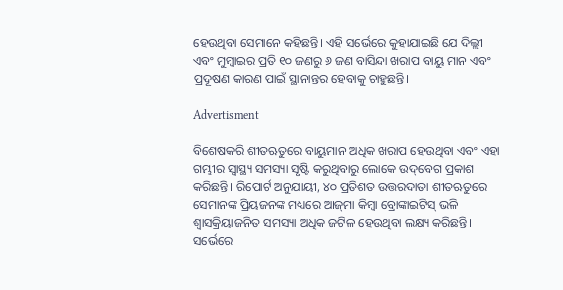ହେଉଥିବା ସେମାନେ କହିଛନ୍ତି। ଏହି ସର୍ଭେରେ କୁହାଯାଇଛି ଯେ ଦିଲ୍ଲୀ ଏବଂ ମୁମ୍ବାଇର ପ୍ରତି ୧୦ ଜଣରୁ ୬ ଜଣ ବାସିନ୍ଦା ଖରାପ ବାୟୁ ମାନ ଏବଂ ପ୍ରଦୂଷଣ କାରଣ ପାଇଁ ସ୍ଥାନାନ୍ତର ହେବାକୁ ଚାହୁଛନ୍ତି।

Advertisment

ବିଶେଷକରି ଶୀତଋତୁରେ ବାୟୁମାନ ଅଧିକ ଖରାପ ହେଉଥିବା ଏବଂ ଏହା ଗମ୍ଭୀର ସ୍ବାସ୍ଥ୍ୟ ସମସ୍ୟା ସୃଷ୍ଟି କରୁଥିବାରୁ ଲୋକେ ଉଦ୍‌ବେଗ ପ୍ରକାଶ କରିଛନ୍ତି। ରିପୋର୍ଟ ଅନୁଯାୟୀ, ୪୦ ପ୍ରତିଶତ ଉତ୍ତରଦାତା ଶୀତଋତୁରେ ସେମାନଙ୍କ ପ୍ରିୟଜନଙ୍କ ମଧ୍ୟରେ ଆଜ୍‌ମା କିମ୍ବା ବ୍ରୋଙ୍କାଇଟିସ୍ ଭଳି ଶ୍ବାସକ୍ରିୟାଜନିତ ସମସ୍ୟା ଅଧିକ ଜଟିଳ ହେଉଥିବା ଲକ୍ଷ୍ୟ କରିଛନ୍ତି। ସର୍ଭେରେ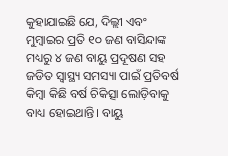କୁହାଯାଇଛି ଯେ, ଦିଲ୍ଲୀ ଏବଂ ମୁମ୍ବାଇର ପ୍ରତି ୧୦ ଜଣ ବାସିନ୍ଦାଙ୍କ ମଧ୍ୟରୁ ୪ ଜଣ ବାୟୁ ପ୍ରଦୂଷଣ ସହ ଜଡିତ ସ୍ୱାସ୍ଥ୍ୟ ସମସ୍ୟା ପାଇଁ ପ୍ରତିବର୍ଷ କିମ୍ବା କିଛି ବର୍ଷ ଚିକିତ୍ସା ଲୋଡ଼ିବାକୁ ବାଧ୍ୟ ହୋଇଥାନ୍ତି। ବାୟୁ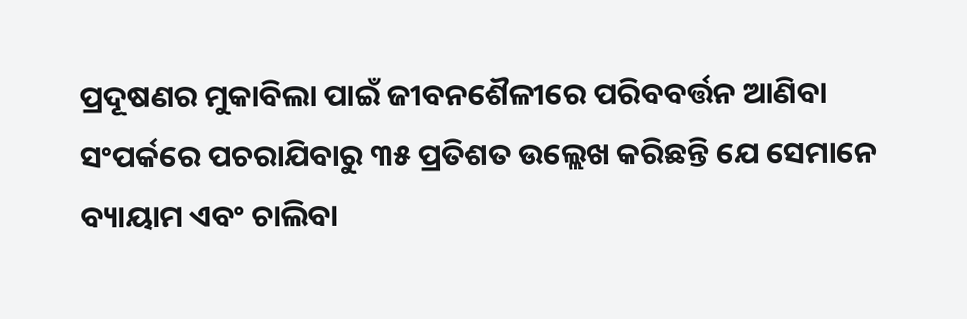ପ୍ରଦୂଷଣର ମୁକାବିଲା ପାଇଁ ଜୀବନଶୈଳୀରେ ପରିବବର୍ତ୍ତନ ଆଣିବା ସଂପର୍କରେ ପଚରାଯିବାରୁ ୩୫ ପ୍ରତିଶତ ଉଲ୍ଲେଖ କରିଛନ୍ତି ଯେ ସେମାନେ ବ୍ୟାୟାମ ଏବଂ ଚାଲିବା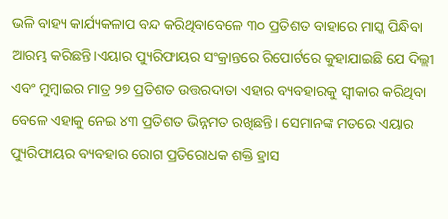ଭଳି ବାହ୍ୟ କାର୍ଯ୍ୟକଳାପ ବନ୍ଦ କରିଥିବାବେଳେ ୩୦ ପ୍ରତିଶତ ବାହାରେ ମାସ୍କ ପିନ୍ଧିବା ଆରମ୍ଭ କରିଛନ୍ତି।ଏୟାର ପ୍ୟୁରିଫାୟର ସଂକ୍ରାନ୍ତରେ ରିପୋର୍ଟରେ କୁହାଯାଇଛି ଯେ ଦିଲ୍ଲୀ ଏବଂ ମୁମ୍ବାଇର ମାତ୍ର ୨୭ ପ୍ରତିଶତ ଉତ୍ତରଦାତା ଏହାର ବ୍ୟବହାରକୁ ସ୍ୱୀକାର କରିଥିବା ବେଳେ ଏହାକୁ ନେଇ ୪୩ ପ୍ରତିଶତ ଭିନ୍ନମତ ରଖିଛନ୍ତି। ସେମାନଙ୍କ ମତରେ ଏୟାର ପ୍ୟୁରିଫାୟର ବ୍ୟବହାର ରୋଗ ପ୍ରତିରୋଧକ ଶକ୍ତି ହ୍ରାସ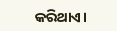କରିଥାଏ।